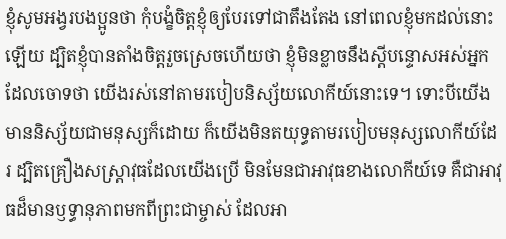ខ្ញុំសូមអង្វរបងប្អូនថា កុំបង្ខំចិត្តខ្ញុំឲ្យបែរទៅជាតឹងតែង នៅពេលខ្ញុំមកដល់នោះឡើយ ដ្បិតខ្ញុំបានតាំងចិត្តរួចស្រេចហើយថា ខ្ញុំមិនខ្លាចនឹងស្ដីបន្ទោសអស់អ្នកដែលចោទថា យើងរស់នៅតាមរបៀបនិស្ស័យលោកីយ៍នោះទេ។ ទោះបីយើងមាននិស្ស័យជាមនុស្សក៏ដោយ ក៏យើងមិនតយុទ្ធតាមរបៀបមនុស្សលោកីយ៍ដែរ ដ្បិតគ្រឿងសស្ត្រាវុធដែលយើងប្រើ មិនមែនជាអាវុធខាងលោកីយ៍ទេ គឺជាអាវុធដ៏មានឫទ្ធានុភាពមកពីព្រះជាម្ចាស់ ដែលអា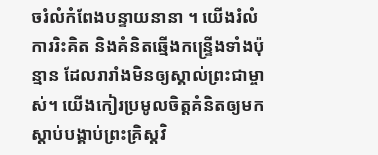ចរំលំកំពែងបន្ទាយនានា ។ យើងរំលំការរិះគិត និងគំនិតឆ្មើងកន្ទ្រើងទាំងប៉ុន្មាន ដែលរារាំងមិនឲ្យស្គាល់ព្រះជាម្ចាស់។ យើងកៀរប្រមូលចិត្តគំនិតឲ្យមកស្ដាប់បង្គាប់ព្រះគ្រិស្តវិ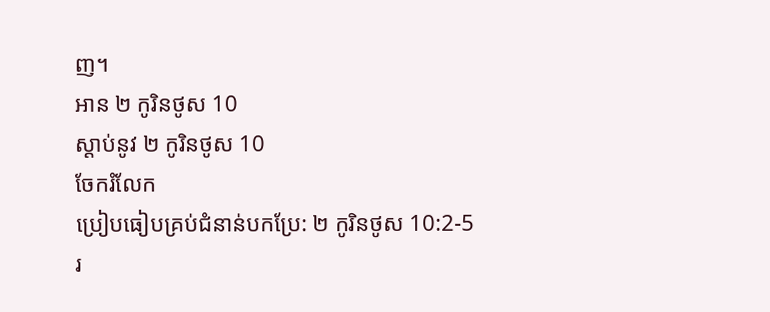ញ។
អាន ២ កូរិនថូស 10
ស្ដាប់នូវ ២ កូរិនថូស 10
ចែករំលែក
ប្រៀបធៀបគ្រប់ជំនាន់បកប្រែ: ២ កូរិនថូស 10:2-5
រ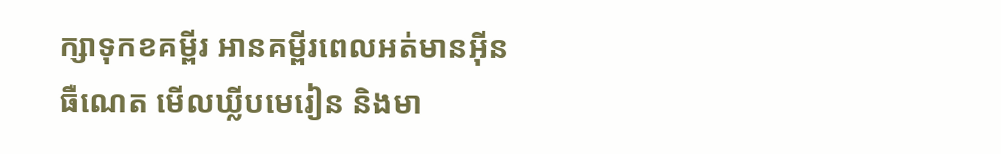ក្សាទុកខគម្ពីរ អានគម្ពីរពេលអត់មានអ៊ីនធឺណេត មើលឃ្លីបមេរៀន និងមា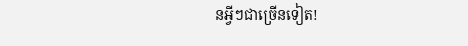នអ្វីៗជាច្រើនទៀត!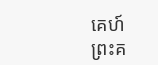គេហ៍
ព្រះគ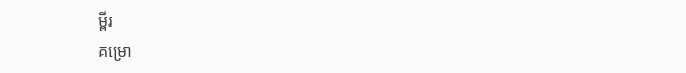ម្ពីរ
គម្រោ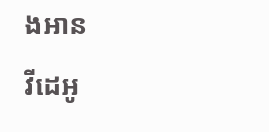ងអាន
វីដេអូ